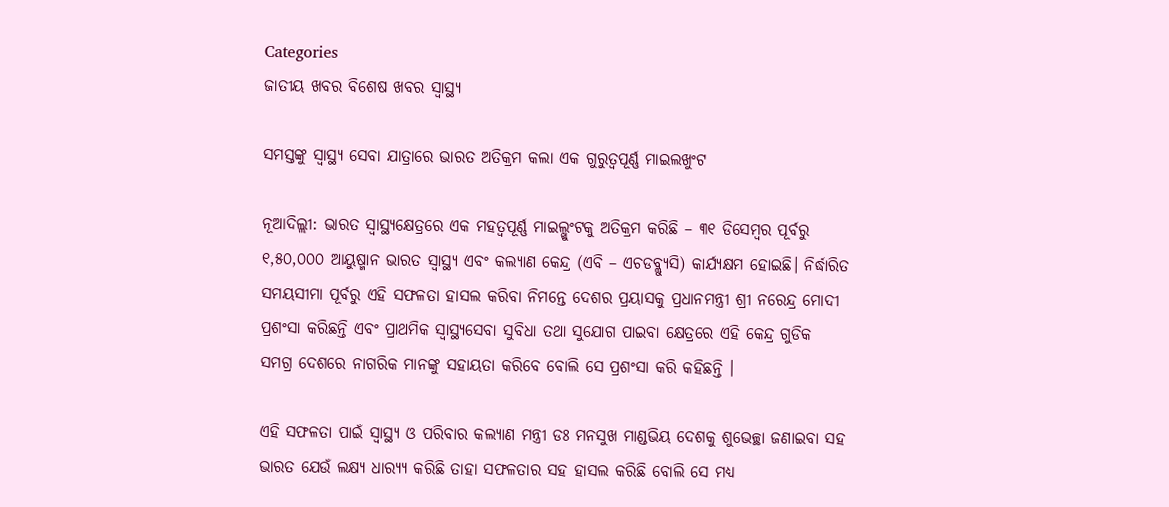Categories
ଜାତୀୟ ଖବର ବିଶେଷ ଖବର ସ୍ବାସ୍ଥ୍ୟ

ସମସ୍ତଙ୍କୁ ସ୍ୱାସ୍ଥ୍ୟ ସେବା ଯାତ୍ରାରେ ଭାରତ ଅତିକ୍ରମ କଲା ଏକ ଗୁରୁତ୍ୱପୂର୍ଣ୍ଣ ମାଇଲଖୁଂଟ

ନୂଆଦିଲ୍ଲୀ: ଭାରତ ସ୍ୱାସ୍ଥ୍ୟକ୍ଷେତ୍ରରେ ଏକ ମହତ୍ୱପୂର୍ଣ୍ଣ ମାଇଲ୍ଖୁଂଟକୁ ଅତିକ୍ରମ କରିଛି – ୩୧ ଡିସେମ୍ବର ପୂର୍ବରୁ ୧,୫୦,୦୦୦ ଆୟୁଷ୍ମାନ ଭାରତ ସ୍ୱାସ୍ଥ୍ୟ ଏବଂ କଲ୍ୟାଣ କେନ୍ଦ୍ର (ଏବି – ଏଚଡବ୍ଲ୍ୟୁସି) କାର୍ଯ୍ୟକ୍ଷମ ହୋଇଛି। ନିର୍ଦ୍ଧାରିତ ସମୟସୀମା ପୂର୍ବରୁ ଏହି ସଫଳତା ହାସଲ କରିବା ନିମନ୍ତେ ଦେଶର ପ୍ରୟାସକୁ ପ୍ରଧାନମନ୍ତ୍ରୀ ଶ୍ରୀ ନରେନ୍ଦ୍ର ମୋଦୀ ପ୍ରଶଂସା କରିଛନ୍ତି ଏବଂ ପ୍ରାଥମିକ ସ୍ୱାସ୍ଥ୍ୟସେବା ସୁବିଧା ତଥା ସୁଯୋଗ ପାଇବା କ୍ଷେତ୍ରରେ ଏହି କେନ୍ଦ୍ର ଗୁଡିକ ସମଗ୍ର ଦେଶରେ ନାଗରିକ ମାନଙ୍କୁ ସହାୟତା କରିବେ ବୋଲି ସେ ପ୍ରଶଂସା କରି କହିଛନ୍ତି ।

ଏହି ସଫଳତା ପାଇଁ ସ୍ୱାସ୍ଥ୍ୟ ଓ ପରିବାର କଲ୍ୟାଣ ମନ୍ତ୍ରୀ ଡଃ ମନସୁଖ ମାଣ୍ଡଭିୟ ଦେଶକୁ ଶୁଭେଚ୍ଛା ଜଣାଇବା ସହ ଭାରତ ଯେଉଁ ଲକ୍ଷ୍ୟ ଧାର‌୍ୟ୍ୟ କରିଛି ତାହା ସଫଳତାର ସହ ହାସଲ କରିଛି ବୋଲି ସେ ମଧ୍ୟ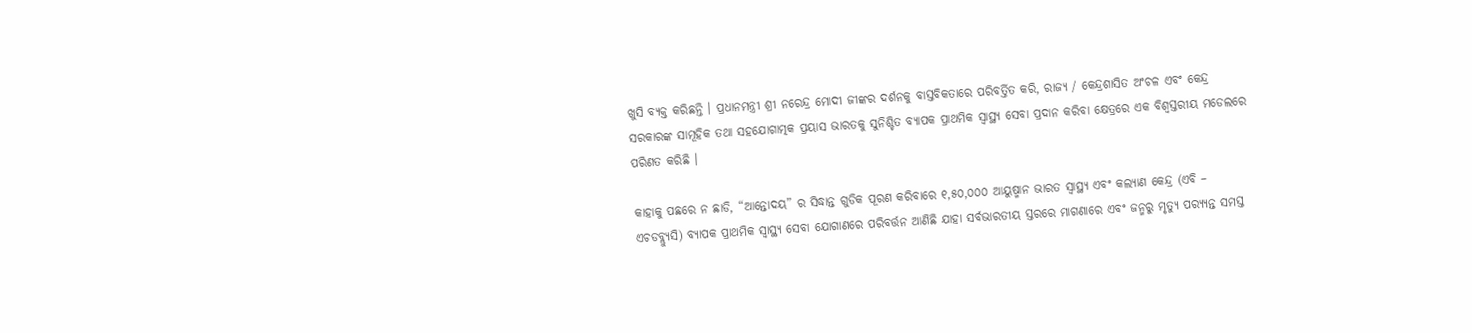ଖୁସି ବ୍ୟକ୍ତ କରିଛନ୍ତି । ପ୍ରଧାନମନ୍ତ୍ରୀ ଶ୍ରୀ ନରେନ୍ଦ୍ର ମୋଦୀ ଜୀଙ୍କର ଦର୍ଶନକୁ ବାସ୍ତବିକତାରେ ପରିବର୍ତ୍ତିତ କରି, ରାଜ୍ୟ / କେନ୍ଦ୍ରଶାସିତ ଅଂଚଳ ଏବଂ କେନ୍ଦ୍ର ସରକାରଙ୍କ ସାମୂହିକ ତଥା ସହଯୋଗାତ୍ମକ ପ୍ରୟାସ ଭାରତକୁ ସୁନିଶ୍ଚିତ ବ୍ୟାପକ ପ୍ରାଥମିକ ସ୍ୱାସ୍ଥ୍ୟ ସେବା ପ୍ରଦାନ କରିବା କ୍ଷେତ୍ରରେ ଏକ ବିଶ୍ୱସ୍ତରୀୟ ମଡେଲରେ ପରିଣତ କରିଛି ।

କାହାକୁ ପଛରେ ନ ଛାଡି, “ଆନ୍ତୋଦୟ” ର ସିଦ୍ଧାନ୍ତ ଗୁଡିକ ପୂରଣ କରିବାରେ ୧,୫୦,୦୦୦ ଆୟୁଷ୍ମାନ ଭାରତ ସ୍ୱାସ୍ଥ୍ୟ ଏବଂ କଲ୍ୟାଣ କେନ୍ଦ୍ର (ଏବି – ଏଚଡବ୍ଲ୍ୟୁସି) ବ୍ୟାପକ ପ୍ରାଥମିକ ସ୍ୱାସ୍ଥ୍ୟ ସେବା ଯୋଗାଣରେ ପରିବର୍ତ୍ତନ ଆଣିଛି ଯାହା ସର୍ବଭାରତୀୟ ସ୍ତରରେ ମାଗଣାରେ ଏବଂ ଜନ୍ମରୁ ମୃତ୍ୟୁ ପର‌୍ୟ୍ୟନ୍ତ ସମସ୍ତ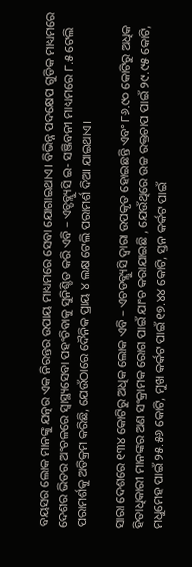ବୟସର ଲୋକ ମାନଙ୍କୁ ଯତ୍ନର ଏକ ନିରନ୍ତର ଉପାୟ ମାଧ୍ୟମରେ ସେବା ଯୋଗାଇଥାଏ। ବିଭିନ୍ନ ପଦକ୍ଷେପ ଗୁଡିକ ମାଧ୍ୟମରେ ଦେଶର ଭିତର ଅଂଚଳରେ ସ୍ୱାସ୍ଥ୍ୟସେବା ପହଂଚିବାକୁ ସୁନିଶ୍ଚିତ କରି ଏବି – ଏଚ୍ଡବ୍ଲ୍ୟୁସି ଇ- ସଞ୍ଜିବନୀ ମାଧ୍ୟମରେ ୮.୫ ଟେଲି ପରାମର୍ଶକୁ ଅତିକ୍ରମ କରିଛି, ଯେଉଁଠାରେ ଦୈନିକ ପ୍ରାୟ ୪ ଲକ୍ଷ ଟେଲି ପରାମର୍ଶ ଦିଆ ଯାଇଥାଏ।

ସାରା ଦେଶରେ ୧୩୪ କୋଟିରୁ ଅଧିକ ଲୋକ ଏବି – ଏଚଡବ୍ଲ୍ୟୁସି ଦ୍ୱାରା ଉପକୃତ ହୋଇଛନ୍ତି ଏବଂ ୮୬.୯୦ କୋଟିରୁ ଅଧିକ ହିତାଧିକାରୀ ମାନଙ୍କର ଅଣ ସଂକ୍ରାମକ ରୋଗ ପାଇଁ ଯାଂଚ କରାଯାଇଛି , ଯେଉଁଥିରେ ଉଚ୍ଚ ରକ୍ତଚାପ ପାଇଁ ୨୯.୯୫ କୋଟି, ମଧୁମେହ ପାଇଁ ୨୫.୫୬ କୋଟି, ମୁଖ କର୍କଟ ପାଇଁ ୧୭.୪୪ କୋଟି, ସ୍ତନ କର୍କଟ ପାଇଁ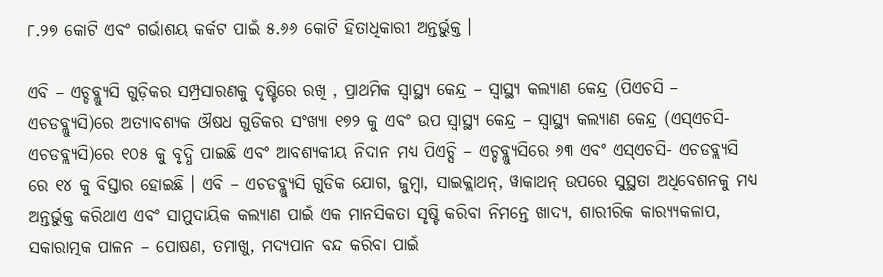୮.୨୭ କୋଟି ଏବଂ ଗର୍ଭାଶୟ କର୍କଟ ପାଇଁ ୫.୬୬ କୋଟି ହିତାଧିକାରୀ ଅନ୍ତର୍ଭୁକ୍ତ ।

ଏବି – ଏଚ୍ଡବ୍ଲ୍ୟୁସି ଗୁଡ଼ିକର ସମ୍ପ୍ରସାରଣକୁ ଦୃଷ୍ଟିରେ ରଖି , ପ୍ରାଥମିକ ସ୍ୱାସ୍ଥ୍ୟ କେନ୍ଦ୍ର – ସ୍ୱାସ୍ଥ୍ୟ କଲ୍ୟାଣ କେନ୍ଦ୍ର (ପିଏଚସି – ଏଚଡବ୍ଲ୍ୟୁସି)ରେ ଅତ୍ୟାବଶ୍ୟକ ଔଷଧ ଗୁଡିକର ସଂଖ୍ୟା ୧୭୨ କୁ ଏବଂ ଉପ ସ୍ୱାସ୍ଥ୍ୟ କେନ୍ଦ୍ର – ସ୍ୱାସ୍ଥ୍ୟ କଲ୍ୟାଣ କେନ୍ଦ୍ର (ଏସ୍ଏଚସି- ଏଚଡବ୍ଲ୍ୟସି)ରେ ୧୦୫ କୁ ବୃଦ୍ଧି ପାଇଛି ଏବଂ ଆବଶ୍ୟକୀୟ ନିଦାନ ମଧ୍ୟ ପିଏଚ୍ସି – ଏଚ୍ଡବ୍ଲ୍ୟୁସିରେ ୬୩ ଏବଂ ଏସ୍ଏଚସି- ଏଚଡବ୍ଲ୍ୟସି ରେ ୧୪ କୁ ବିସ୍ତାର ହୋଇଛି । ଏବି – ଏଚଡବ୍ଲ୍ୟୁସି ଗୁଡିକ ଯୋଗ, ଜୁମ୍ବା, ସାଇକ୍ଲାଥନ୍, ୱାକାଥନ୍ ଉପରେ ସୁସ୍ଥତା ଅଧିବେଶନକୁ ମଧ୍ୟ ଅନ୍ତର୍ଭୁକ୍ତ କରିଥାଏ ଏବଂ ସାମୁଦାୟିକ କଲ୍ୟାଣ ପାଇଁ ଏକ ମାନସିକତା ସୃଷ୍ଟି କରିବା ନିମନ୍ତେ ଖାଦ୍ୟ, ଶାରୀରିକ କାର‌୍ୟ୍ୟକଳାପ, ସକାରାତ୍ମକ ପାଳନ – ପୋଷଣ, ତମାଖୁ, ମଦ୍ୟପାନ ବନ୍ଦ କରିବା ପାଇଁ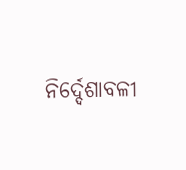ନିର୍ଦ୍ଦେଶାବଳୀ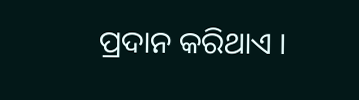ପ୍ରଦାନ କରିଥାଏ ।